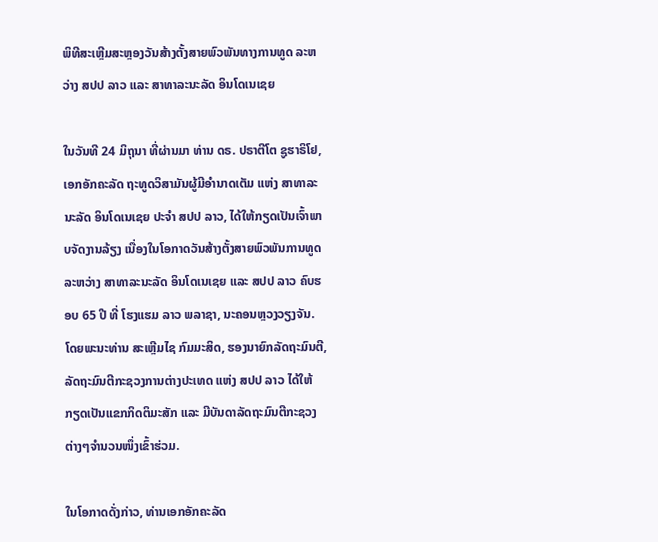ພິທີສະເຫຼີມສະຫຼອງວັນສ້າງຕັ້ງສາຍພົວພັນທາງການທູດ ລະຫວ່າງ ສປປ ລາວ ແລະ ສາທາລະນະລັດ ອິນໂດເນເຊຍ

ໃນວັນທີ 24 ມິຖຸນາ ທີ່ຜ່ານມາ ທ່ານ ດຣ. ປຣາຕີໂຕ ຊູຮາຣິໂຢ, ເອກອັກຄະລັດ ຖະທູດວິສາມັນຜູ້ມີອຳນາດເຕັມ ແຫ່ງ ສາທາລະນະລັດ ອິນໂດເນເຊຍ ປະຈຳ ສປປ ລາວ, ໄດ້ໃຫ້ກຽດເປັນເຈົ້າພາບຈັດງານລ້ຽງ ເນື່ອງໃນໂອກາດວັນສ້າງຕັ້ງສາຍພົວພັນການທູດ ລະຫວ່າງ ສາທາລະນະລັດ ອິນໂດເນເຊຍ ແລະ ສປປ ລາວ ຄົບຮອບ 65 ປີ ທີ່ ໂຮງແຮມ ລາວ ພລາຊາ, ນະຄອນຫຼວງວຽງຈັນ. ໂດຍພະນະທ່ານ ສະເຫຼີມໄຊ ກົມມະສິດ, ຮອງນາຍົກລັດຖະມົນຕີ, ລັດຖະມົນຕີກະຊວງການຕ່າງປະເທດ ແຫ່ງ ສປປ ລາວ ໄດ້ໃຫ້ກຽດເປັນແຂກກິດຕິມະສັກ ແລະ ມີບັນດາລັດຖະມົນຕີກະຊວງຕ່າງໆຈຳນວນໜຶ່ງເຂົ້າຮ່ວມ.

ໃນໂອກາດດັ່ງກ່າວ, ທ່ານເອກອັກຄະລັດ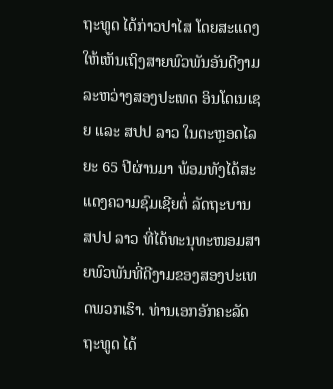ຖະທູດ ໄດ້ກ່າວປາໄສ ໂດຍສະແດງໃຫ້ເຫັນເຖິງສາຍພົວພັນອັນດີງາມ ລະຫວ່າງສອງປະເທດ ອິນໂດເນເຊຍ ແລະ ສປປ ລາວ ໃນຕະຫຼອດໄລຍະ 65 ປີຜ່ານມາ ພ້ອມທັງໄດ້ສະແດງຄວາມຊົມເຊີຍຕໍ່ ລັດຖະບານ ສປປ ລາວ ທີ່ໄດ້ທະນຸທະໜອມສາຍພົວພັນທີ່ດີງາມຂອງສອງປະເທດພວກເຮົາ. ທ່ານເອກອັກຄະລັດຖະທູດ ໄດ້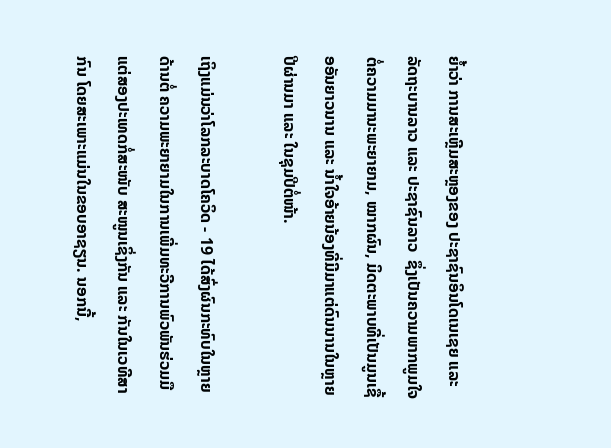ຍໍ້າວ່າ ການສະເຫຼີມສະຫຼອງຂອງ ປະຊາຊົນອິນໂດເນເຊຍ ແລະ ລັດຖະບານລາວ ແລະ ປະຊາຊົນລາວ  ຊຶ່ງເປັນຄວາມພາກພູມໃຈຕໍ່ຄວາມມານະພະຍາຍາມ, ໝາກຜົນ, ມິດຕະພາບທີ່ເປັນມູນເຊື້ອອັນຍາວນານ ແລະ ນ້ຳໃຈອ້າຍນ້ອງທີ່ມີມາແຕ່ດົນນານໃນຫຼາຍປີຜ່ານມາ ແລະ ໃນຊຸມປີຕໍ່ໜ້າ.

ເຖິງແມ່ນວ່າໂລກລະບາດໂຄວິດ - 19 ໄດ້ສົ່ງຜົນກະທົບໃນຫຼາຍດ້ານຕໍ່ ຄວາມພະຍາຍາມໃນການເພີ່ມທະວີການພົວພັນຮ່ວມມື ແຕ່ສອງປະເທດກໍ່ສະໜັບ ສະໜູນເຊິ່ງກັນ ແລະ ກັນໃນເວທີສາກົນ ໂດຍສະເພາະແມ່ນໃນຂອບອາຊຽນ. ນອກນີ້,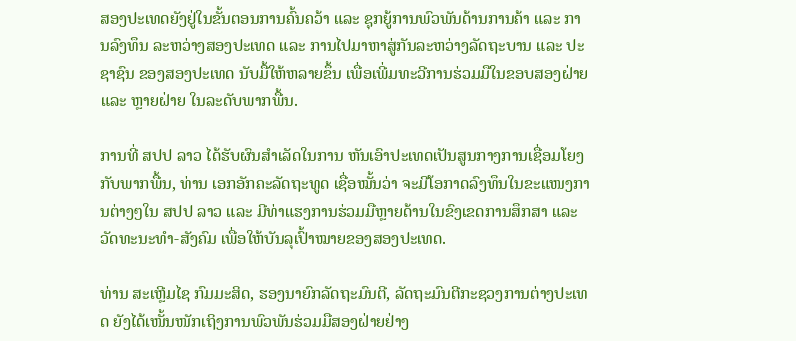ສອງປະເທດຍັງຢູ່ໃນຂັ້ນຕອນການຄົ້ນຄວ້າ ແລະ ຊຸກຍູ້ການພົວພັນດ້ານການຄ້າ ແລະ ການລົງທຶນ ລະຫວ່າງສອງປະເທດ ແລະ ການໄປມາຫາສູ່ກັນລະຫວ່າງລັດຖະບານ ແລະ ປະຊາຊົນ ຂອງສອງປະເທດ ນັບມື້ໃຫ້ຫລາຍຂຶ້ນ ເພື່ອເພີ່ມທະວີການຮ່ວມມືໃນຂອບສອງຝ່າຍ ແລະ ຫຼາຍຝ່າຍ ໃນລະດັບພາກພື້ນ.

ການທີ່ ສປປ ລາວ ໄດ້ຮັບຜົນສໍາເລັດໃນການ ຫັນເອົາປະເທດເປັນສູນກາງການເຊື່ອມໂຍງກັບພາກພື້ນ, ທ່ານ ເອກອັກຄະລັດຖະທູດ ເຊື່ອໝັ້ນວ່າ ຈະມີໂອກາດລົງທຶນໃນຂະແໜງການຕ່າງໆໃນ ສປປ ລາວ ແລະ ມີທ່າແຮງການຮ່ວມມືຫຼາຍດ້ານໃນຂົງເຂດການສຶກສາ ແລະ ວັດທະນະທຳ-ສັງຄົມ ເພື່ອໃຫ້ບັນລຸເປົ້າໝາຍຂອງສອງປະເທດ.

ທ່ານ ສະເຫຼີມໄຊ ກົມມະສິດ, ຮອງນາຍົກລັດຖະມົນຕີ, ລັດຖະມົນຕີກະຊວງການຕ່າງປະເທດ ຍັງໄດ້ເໜັ້ນໜັກເຖິງການພົວພັນຮ່ວມມືສອງຝ່າຍຢ່າງ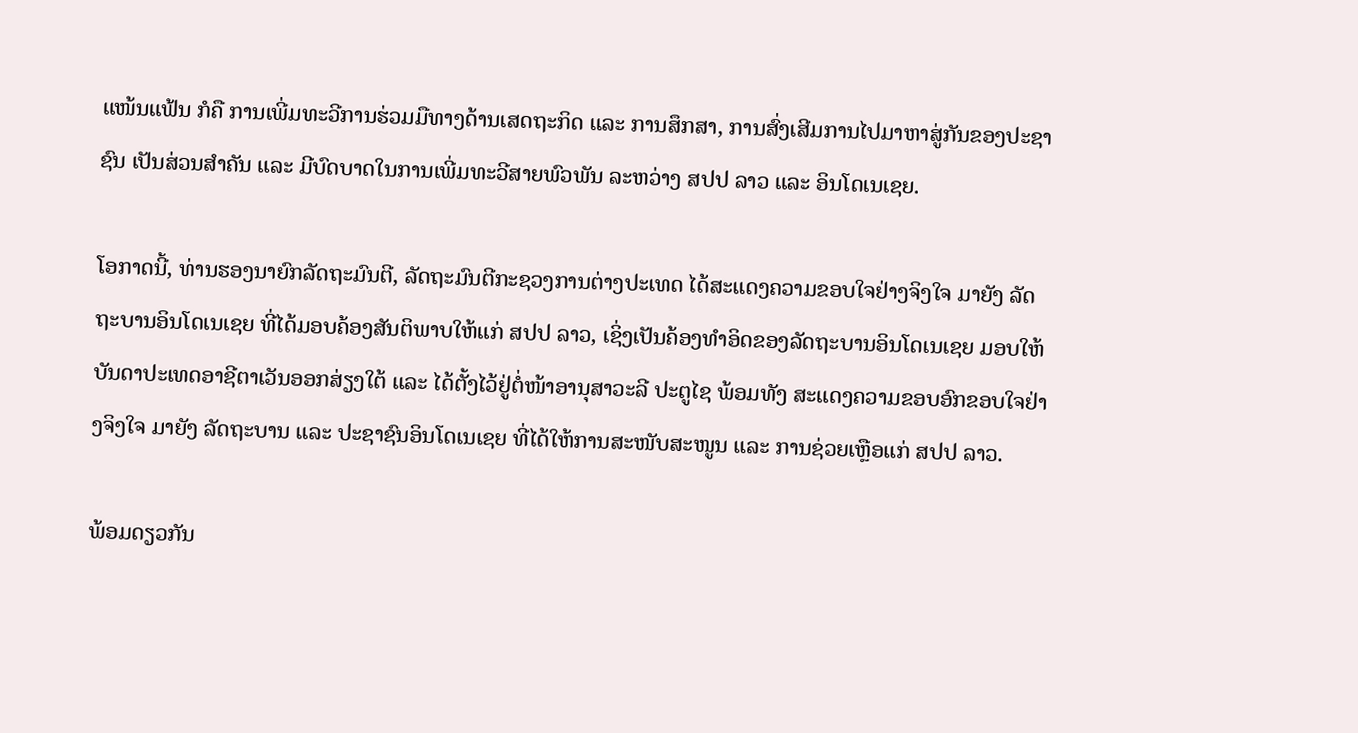ແໜ້ນແຟ້ນ ກໍຄື ການເພີ່ມທະວີການຮ່ວມມືທາງດ້ານເສດຖະກິດ ແລະ ການສຶກສາ, ການສົ່ງເສີມການໄປມາຫາສູ່ກັນຂອງປະຊາຊົນ ເປັນສ່ວນສໍາຄັນ ແລະ ມີບົດບາດໃນການເພີ່ມທະວີສາຍພົວພັນ ລະຫວ່າງ ສປປ ລາວ ແລະ ອິນໂດເນເຊຍ.

ໂອກາດນີ້, ທ່ານຮອງນາຍົກລັດຖະມົນຕີ, ລັດຖະມົນຕີກະຊວງການຕ່າງປະເທດ ໄດ້ສະແດງຄວາມຂອບໃຈຢ່າງຈິງໃຈ ມາຍັງ ລັດຖະບານອິນໂດເນເຊຍ ທີ່ໄດ້ມອບຄ້ອງສັນຕິພາບໃຫ້ແກ່ ສປປ ລາວ, ເຊິ່ງເປັນຄ້ອງທຳອິດຂອງລັດຖະບານອິນໂດເນເຊຍ ມອບໃຫ້ບັນດາປະເທດອາຊີຕາເວັນອອກສ່ຽງໃຕ້ ແລະ ໄດ້ຕັ້ງໄວ້ຢູ່ຕໍ່ໜ້າອານຸສາວະລີ ປະຕູໄຊ ພ້ອມທັງ ສະແດງຄວາມຂອບອົກຂອບໃຈຢ່າງຈິງໃຈ ມາຍັງ ລັດຖະບານ ແລະ ປະຊາຊົນອິນໂດເນເຊຍ ທີ່ໄດ້ໃຫ້ການສະໜັບສະໜູນ ແລະ ການຊ່ວຍເຫຼືອແກ່ ສປປ ລາວ.

ພ້ອມດຽວກັນ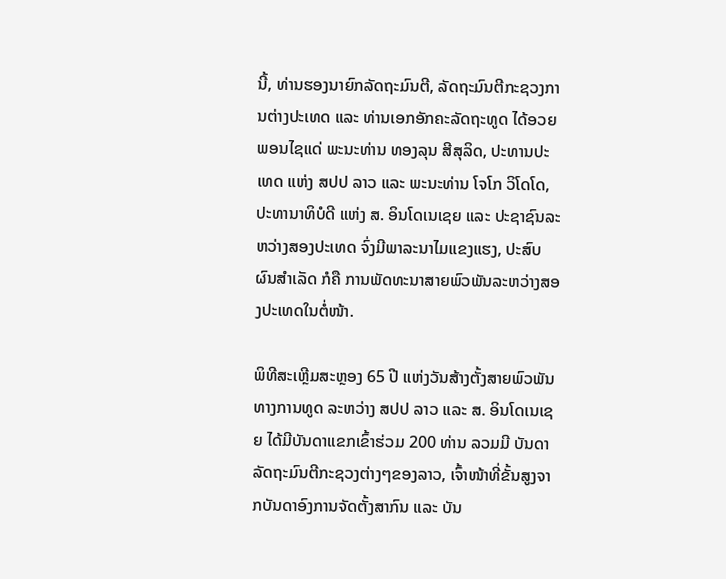ນີ້, ທ່ານຮອງນາຍົກລັດຖະມົນຕີ, ລັດຖະມົນຕີກະຊວງການຕ່າງປະເທດ ແລະ ທ່ານເອກອັກຄະລັດຖະທູດ ໄດ້ອວຍພອນໄຊແດ່ ພະນະທ່ານ ທອງລຸນ ສີສຸລິດ, ປະທານປະເທດ ແຫ່ງ ສປປ ລາວ ແລະ ພະນະທ່ານ ໂຈໂກ ວິໂດໂດ, ປະທານາທິບໍດີ ແຫ່ງ ສ. ອິນໂດເນເຊຍ ແລະ ປະຊາຊົນລະຫວ່າງສອງປະເທດ ຈົ່ງມີພາລະນາໄມແຂງແຮງ, ປະສົບຜົນສຳເລັດ ກໍຄື ການພັດທະນາສາຍພົວພັນລະຫວ່າງສອງປະເທດໃນຕໍ່ໜ້າ.

ພິທີສະເຫຼີມສະຫຼອງ 65 ປີ ແຫ່ງວັນສ້າງຕັ້ງສາຍພົວພັນທາງການທູດ ລະຫວ່າງ ສປປ ລາວ ແລະ ສ. ອິນໂດເນເຊຍ ໄດ້ມີບັນດາແຂກເຂົ້າຮ່ວມ 200 ທ່ານ ລວມມີ ບັນດາລັດຖະມົນຕີກະຊວງຕ່າງໆຂອງລາວ, ເຈົ້າໜ້າທີ່ຂັ້ນສູງຈາກບັນດາອົງການຈັດຕັ້ງສາກົນ ແລະ ບັນ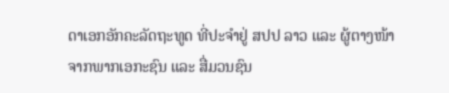ດາເອກອັກຄະລັດຖະທູດ ທີ່ປະຈຳຢູ່ ສປປ ລາວ ແລະ ຜູ້ຕາງໜ້າຈາກພາກເອກະຊົນ ແລະ ສື່ມວນຊົນ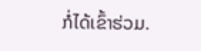ກໍ່ໄດ້ເຂົ້າຮ່ວມ.